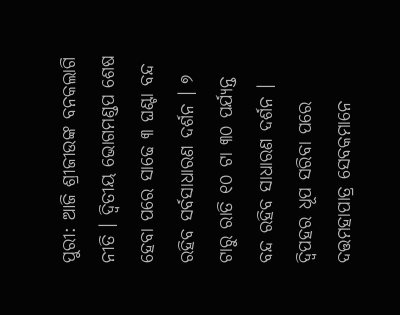ପୁରୀ: ଆଜି ଶ୍ରୀଜୀଉଙ୍କ ବନକଲାଗି ନୀତି । ଦ୍ୱିତୀୟ ଭୋଗମଣ୍ଡପ ଶେଷ ହେବା ପରେ ସାଢେ ୩ ଘଣ୍ଟା ବନ୍ଦ ରହିବ ସର୍ବସାଧାରଣ ଦର୍ଶନ । ୭ ଟାରୁ ରାତି ୧୦ ଟା ୩୦ ପର୍ଯ୍ୟନ୍ତ ବନ୍ଦ ରହିବ ସାଧାରଣ ଦର୍ଶନ । ଦ୍ୱିପହର ଧୂପ ସରିବା ପରେ ଦତ୍ତମହାପାତ୍ର ସେବକମାନେ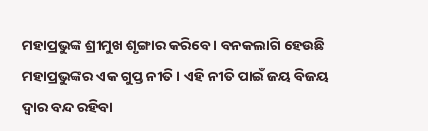ମହାପ୍ରଭୁଙ୍କ ଶ୍ରୀମୁଖ ଶୃଙ୍ଗାର କରିବେ । ବନକଲାଗି ହେଉଛି ମହାପ୍ରଭୁଙ୍କର ଏକ ଗୁପ୍ତ ନୀତି । ଏହି ନୀତି ପାଇଁ ଜୟ ବିଜୟ ଦ୍ୱାର ବନ୍ଦ ରହିବା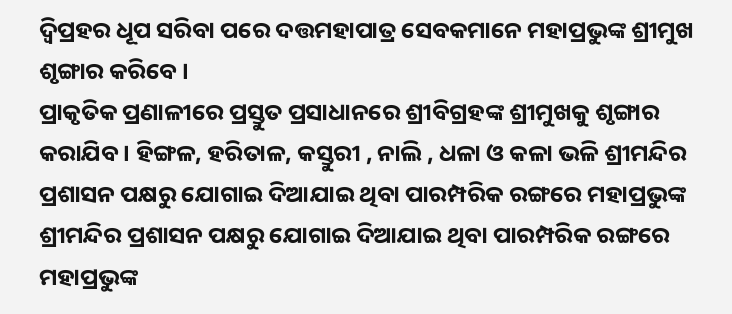ଦ୍ୱିପ୍ରହର ଧୂପ ସରିବା ପରେ ଦତ୍ତମହାପାତ୍ର ସେବକମାନେ ମହାପ୍ରଭୁଙ୍କ ଶ୍ରୀମୁଖ ଶୃଙ୍ଗାର କରିବେ ।
ପ୍ରାକୃତିକ ପ୍ରଣାଳୀରେ ପ୍ରସ୍ତୁତ ପ୍ରସାଧାନରେ ଶ୍ରୀବିଗ୍ରହଙ୍କ ଶ୍ରୀମୁଖକୁ ଶୃଙ୍ଗାର କରାଯିବ । ହିଙ୍ଗଳ, ହରିତାଳ, କସ୍ତୁରୀ , ନାଲି , ଧଳା ଓ କଳା ଭଳି ଶ୍ରୀମନ୍ଦିର ପ୍ରଶାସନ ପକ୍ଷରୁ ଯୋଗାଇ ଦିଆଯାଇ ଥିବା ପାରମ୍ପରିକ ରଙ୍ଗରେ ମହାପ୍ରଭୁଙ୍କ ଶ୍ରୀମନ୍ଦିର ପ୍ରଶାସନ ପକ୍ଷରୁ ଯୋଗାଇ ଦିଆଯାଇ ଥିବା ପାରମ୍ପରିକ ରଙ୍ଗରେ ମହାପ୍ରଭୁଙ୍କ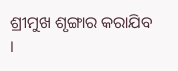ଶ୍ରୀମୁଖ ଶୃଙ୍ଗାର କରାଯିବ ।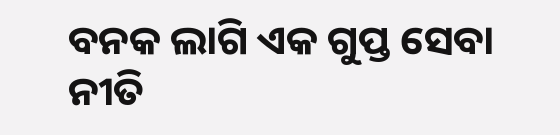ବନକ ଲାଗି ଏକ ଗୁପ୍ତ ସେବା ନୀତି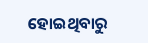ହୋଇଥିବାରୁ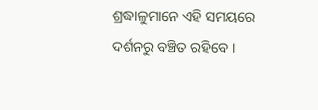ଶ୍ରଦ୍ଧାଳୁମାନେ ଏହି ସମୟରେ ଦର୍ଶନରୁ ବଞ୍ଚିତ ରହିବେ ।